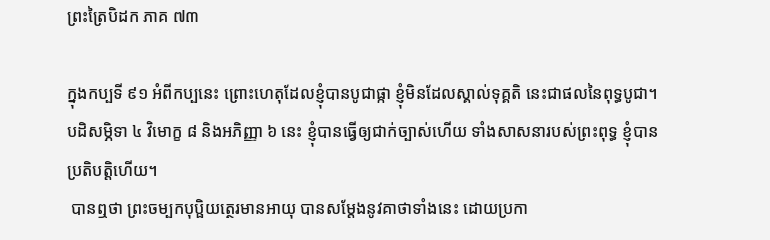ព្រះត្រៃបិដក ភាគ ៧៣

ក្នុងកប្បទី ៩១ អំពីកប្បនេះ ព្រោះហេតុដែលខ្ញុំបានបូជាផ្កា ខ្ញុំមិនដែលស្គាល់ទុគ្គតិ នេះជាផលនៃពុទ្ធបូជា។ បដិសម្ភិទា ៤ វិមោក្ខ ៨ និងអភិញ្ញា ៦ នេះ ខ្ញុំបានធ្វើឲ្យជាក់ច្បាស់ហើយ ទាំងសាសនារបស់ព្រះពុទ្ធ ខ្ញុំបានប្រតិបត្តិហើយ។
 បានឮថា ព្រះចម្បកបុប្ផិយត្ថេរមានអាយុ បានសម្តែងនូវគាថាទាំងនេះ ដោយប្រកា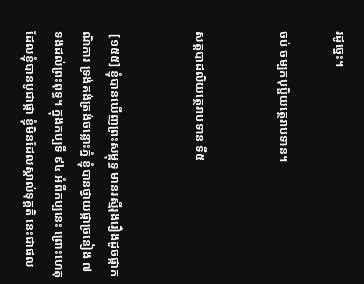រដូច្នេះ។

ចប់ ចម្បកបុប្ផិយត្ថេរាបទាន។


សត្តបាដលិយត្ថេរាបទាន ទី៥


 [១៥៥] ខ្ញុំបានឃើញព្រះសម្ពុទ្ធ មានរស្មីរុងរឿងដូចផ្កាកណិការ ទ្រង់គង់ត្រង់ចន្លោះភ្នំ ខ្ញុំបានថ្វាយផ្កាច្រនៀង ៧ ទងដល់ព្រះពុទ្ធ។ ក្នុងកប្បទី ៩៤ អំពីកប្បនេះ ព្រោះហេតុដែលខ្ញុំបានបូជាផ្កា ខ្ញុំមិនដែលស្គាល់ទុគ្គតិ នេះជាផល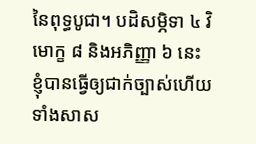នៃពុទ្ធបូជា។ បដិសម្ភិទា ៤ វិមោក្ខ ៨ និងអភិញ្ញា ៦ នេះ ខ្ញុំបានធ្វើឲ្យជាក់ច្បាស់ហើយ ទាំងសាស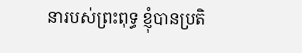នារបស់ព្រះពុទ្ធ ខ្ញុំបានប្រតិ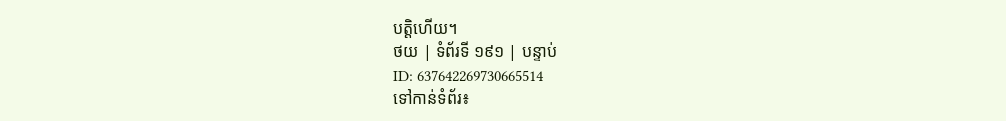បត្តិហើយ។
ថយ | ទំព័រទី ១៩១ | បន្ទាប់
ID: 637642269730665514
ទៅកាន់ទំព័រ៖